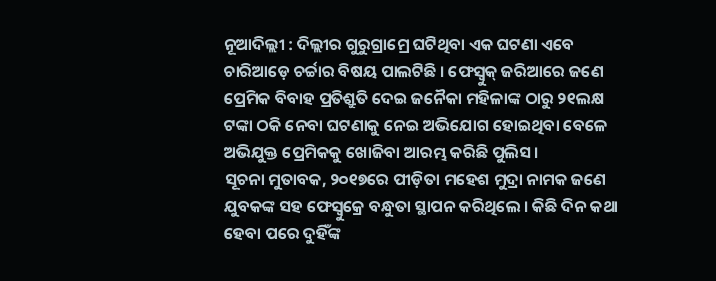ନୂଆଦିଲ୍ଲୀ : ଦିଲ୍ଲୀର ଗୁରୁଗ୍ରାମ୍ରେ ଘଟିଥିବା ଏକ ଘଟଣା ଏବେ ଚାରିଆଡ଼େ ଚର୍ଚ୍ଚାର ବିଷୟ ପାଲଟିଛି । ଫେସ୍ବୁକ୍ ଜରିଆରେ ଜଣେ ପ୍ରେମିକ ବିବାହ ପ୍ରତିଶ୍ରୁତି ଦେଇ ଜନୈକା ମହିଳାଙ୍କ ଠାରୁ ୨୧ଲକ୍ଷ ଟଙ୍କା ଠକି ନେବା ଘଟଣାକୁ ନେଇ ଅଭିଯୋଗ ହୋଇଥିବା ବେଳେ ଅଭିଯୁକ୍ତ ପ୍ରେମିକକୁ ଖୋଜିବା ଆରମ୍ଭ କରିଛି ପୁଲିସ ।
ସୂଚନା ମୁତାବକ, ୨୦୧୭ରେ ପୀଡ଼ିତା ମହେଶ ମୁଦ୍ରା ନାମକ ଜଣେ ଯୁବକଙ୍କ ସହ ଫେସ୍ବୁକ୍ରେ ବନ୍ଧୁତା ସ୍ଥାପନ କରିଥିଲେ । କିଛି ଦିନ କଥା ହେବା ପରେ ଦୁହିଁଙ୍କ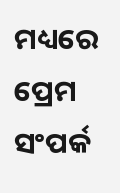ମଧ୍ୟରେ ପ୍ରେମ ସଂପର୍କ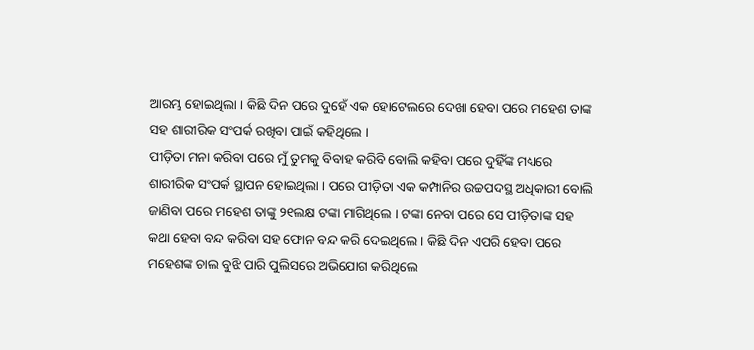ଆରମ୍ଭ ହୋଇଥିଲା । କିଛି ଦିନ ପରେ ଦୁହେଁ ଏକ ହୋଟେଲରେ ଦେଖା ହେବା ପରେ ମହେଶ ତାଙ୍କ ସହ ଶାରୀରିକ ସଂପର୍କ ରଖିବା ପାଇଁ କହିଥିଲେ ।
ପୀଡ଼ିତା ମନା କରିବା ପରେ ମୁଁ ତୁମକୁ ବିବାହ କରିବି ବୋଲି କହିବା ପରେ ଦୁହିଁଙ୍କ ମଧ୍ୟରେ ଶାରୀରିକ ସଂପର୍କ ସ୍ଥାପନ ହୋଇଥିଲା । ପରେ ପୀଡ଼ିତା ଏକ କମ୍ପାନିର ଉଚ୍ଚପଦସ୍ଥ ଅଧିକାରୀ ବୋଲି ଜାଣିବା ପରେ ମହେଶ ତାଙ୍କୁ ୨୧ଲକ୍ଷ ଟଙ୍କା ମାଗିଥିଲେ । ଟଙ୍କା ନେବା ପରେ ସେ ପୀଡ଼ିତାଙ୍କ ସହ କଥା ହେବା ବନ୍ଦ କରିବା ସହ ଫୋନ ବନ୍ଦ କରି ଦେଇଥିଲେ । କିଛି ଦିନ ଏପରି ହେବା ପରେ ମହେଶଙ୍କ ଚାଲ ବୁଝି ପାରି ପୁଲିସରେ ଅଭିଯୋଗ କରିଥିଲେ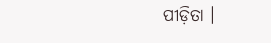ପୀଡ଼ିତା ।